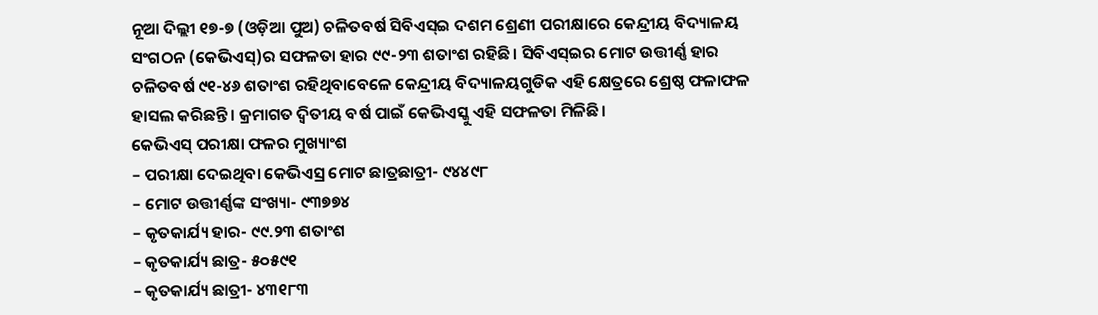ନୂଆ ଦିଲ୍ଲୀ ୧୭-୭ (ଓଡ଼ିଆ ପୁଅ) ଚଳିତବର୍ଷ ସିବିଏସ୍ଇ ଦଶମ ଶ୍ରେଣୀ ପରୀକ୍ଷାରେ କେନ୍ଦ୍ରୀୟ ବିଦ୍ୟାଳୟ ସଂଗଠନ (କେଭିଏସ୍)ର ସଫଳତା ହାର ୯୯-୨୩ ଶତାଂଶ ରହିଛି। ସିବିଏସ୍ଇର ମୋଟ ଉତ୍ତୀର୍ଣ୍ଣ ହାର ଚଳିତବର୍ଷ ୯୧-୪୬ ଶତାଂଶ ରହିଥିବାବେଳେ କେନ୍ଦ୍ରୀୟ ବିଦ୍ୟାଳୟଗୁଡିକ ଏହି କ୍ଷେତ୍ରରେ ଶ୍ରେଷ୍ଠ ଫଳାଫଳ ହାସଲ କରିଛନ୍ତି। କ୍ରମାଗତ ଦ୍ୱିତୀୟ ବର୍ଷ ପାଇଁ କେଭିଏସ୍କୁ ଏହି ସଫଳତା ମିଳିଛି।
କେଭିଏସ୍ ପରୀକ୍ଷା ଫଳର ମୁଖ୍ୟାଂଶ
– ପରୀକ୍ଷା ଦେଇଥିବା କେଭିଏସ୍ର ମୋଟ ଛାତ୍ରଛାତ୍ରୀ- ୯୪୪୯୮
– ମୋଟ ଉତ୍ତୀର୍ଣ୍ଣଙ୍କ ସଂଖ୍ୟା- ୯୩୭୭୪
– କୃତକାର୍ଯ୍ୟ ହାର- ୯୯.୨୩ ଶତାଂଶ
– କୃତକାର୍ଯ୍ୟ ଛାତ୍ର- ୫୦୫୯୧
– କୃତକାର୍ଯ୍ୟ ଛାତ୍ରୀ- ୪୩୧୮୩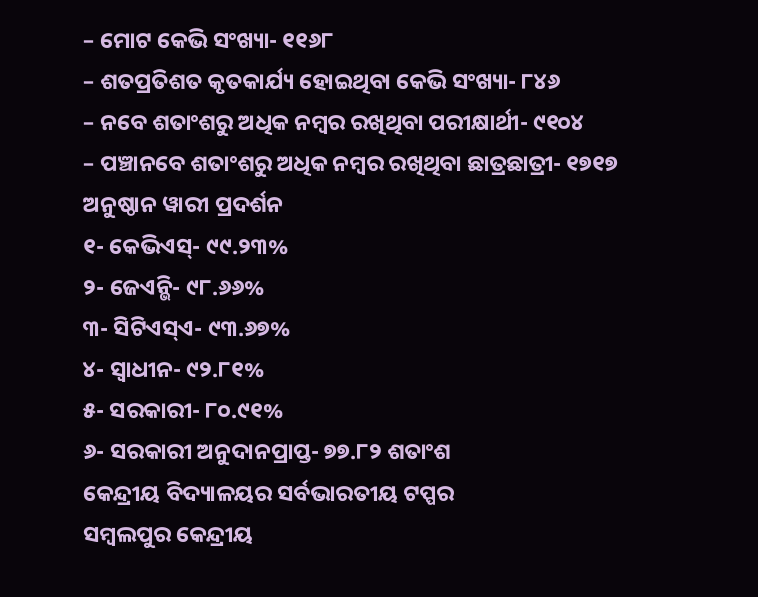– ମୋଟ କେଭି ସଂଖ୍ୟା- ୧୧୬୮
– ଶତପ୍ରତିଶତ କୃତକାର୍ଯ୍ୟ ହୋଇଥିବା କେଭି ସଂଖ୍ୟା- ୮୪୬
– ନବେ ଶତାଂଶରୁ ଅଧିକ ନମ୍ବର ରଖିଥିବା ପରୀକ୍ଷାର୍ଥୀ- ୯୧୦୪
– ପଞ୍ଚାନବେ ଶତାଂଶରୁ ଅଧିକ ନମ୍ବର ରଖିଥିବା ଛାତ୍ରଛାତ୍ରୀ- ୧୭୧୭
ଅନୁଷ୍ଠାନ ୱାରୀ ପ୍ରଦର୍ଶନ
୧- କେଭିଏସ୍- ୯୯.୨୩%
୨- ଜେଏନ୍ଭି- ୯୮.୬୬%
୩- ସିଟିଏସ୍ଏ- ୯୩.୬୭%
୪- ସ୍ୱାଧୀନ- ୯୨.୮୧%
୫- ସରକାରୀ- ୮୦.୯୧%
୬- ସରକାରୀ ଅନୁଦାନପ୍ରାପ୍ତ- ୭୭.୮୨ ଶତାଂଶ
କେନ୍ଦ୍ରୀୟ ବିଦ୍ୟାଳୟର ସର୍ବଭାରତୀୟ ଟପ୍ପର
ସମ୍ବଲପୁର କେନ୍ଦ୍ରୀୟ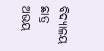ବିଦ୍ୟାଳୟ ଛାତ୍ର ଅଭୟ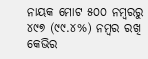ନାୟକ ମୋଟ ୫୦୦ ନମ୍ବରରୁ ୪୯୭ (୯୯.୪%) ନମ୍ବର ରଖି କେଭିର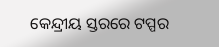କେନ୍ଦ୍ରୀୟ ସ୍ତରରେ ଟପ୍ପର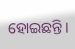ହୋଇଛନ୍ତି।